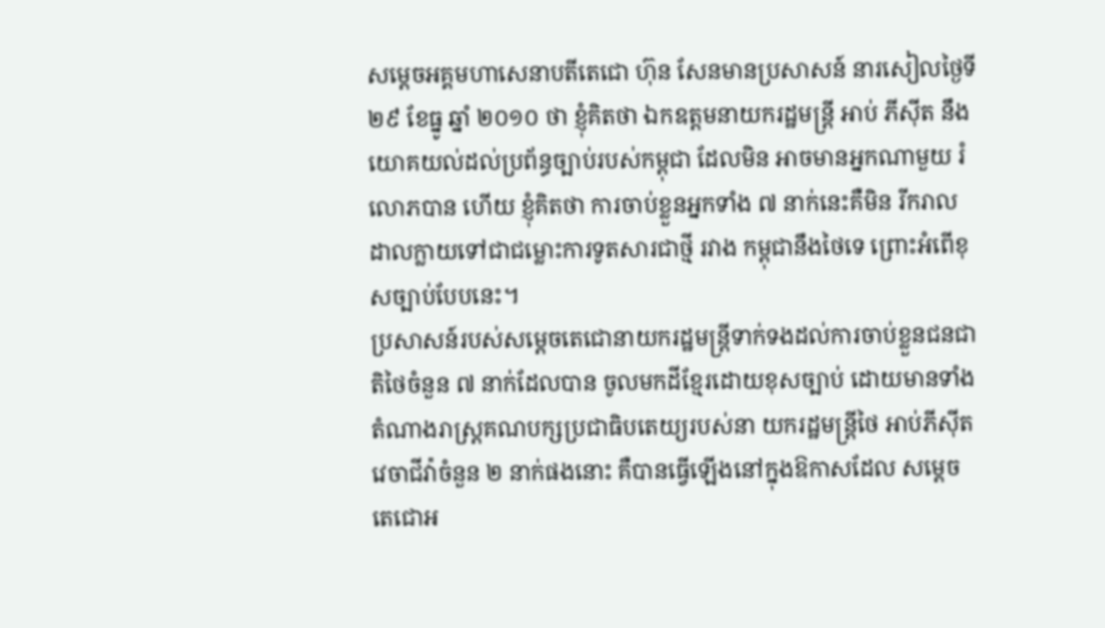សម្ដេចអគ្គមហាសេនាបតីតេជោ ហ៊ុន សែនមានប្រសាសន៍ នារសៀលថ្ងៃទី ២៩ ខែធ្នូ ឆ្នាំ ២០១០ ថា ខ្ញុំគិតថា ឯកឧត្ដមនាយករដ្ឋមន្ដ្រី អាប់ ភីស៊ីត នឹងយោគយល់ដល់ប្រព័ន្ធច្បាប់របស់កម្ពុជា ដែលមិន អាចមានអ្នកណាមួយ រំលោភបាន ហើយ ខ្ញុំគិតថា ការចាប់ខ្លួនអ្នកទាំង ៧ នាក់នេះគឺមិន រីករាល ដាលក្លាយទៅជាជម្លោះការទូតសារជាថ្មី រវាង កម្ពុជានឹងថៃទេ ព្រោះអំពើខុសច្បាប់បែបនេះ។
ប្រសាសន៍របស់សម្តេចតេជោនាយករដ្ឋមន្រ្តីទាក់ទងដល់ការចាប់ខ្លួនជនជាតិថៃចំនួន ៧ នាក់ដែលបាន ចូលមកដីខ្មែរដោយខុសច្បាប់ ដោយមានទាំង តំណាងរាស្ដ្រគណបក្សប្រជាធិបតេយ្យរបស់នា យករដ្ឋមន្រ្តីថៃ អាប់ភីស៊ីត វេចាជីវ៉ាចំនួន ២ នាក់ផងនោះ គឺបានធ្វើឡើងនៅក្នុងឱកាសដែល សម្តេច តេជោអ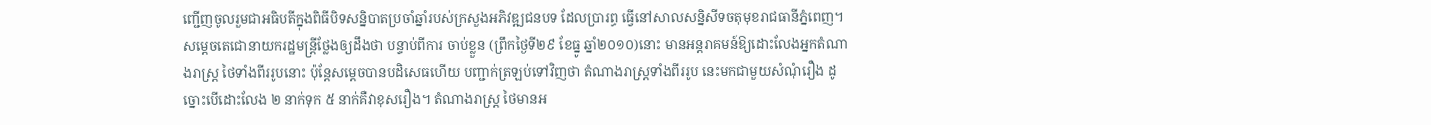ញ្ជើញចូលរួមជាអធិបតីក្នុងពិធីបិទសន្និបាតប្រចាំឆ្នាំរបស់ក្រសួងអភិវឌ្ឍជនបទ ដែលប្រារព្ធ ធ្វើនៅសាលសន្និសីទចតុមុខរាជធានីភ្នំពេញ។ សម្ដេចតេជោនាយករដ្ឋមន្ដ្រីថ្លែងឲ្យដឹងថា បន្ទាប់ពីការ ចាប់ខ្លួន (ព្រឹកថ្ងៃទី២៩ ខែធ្នូ ឆ្នាំ២០១០)នោះ មានអន្ដរាគមន៍ឱ្យដោះលែងអ្នកតំណាងរាស្ដ្រ ថៃទាំងពីររូបនោះ ប៉ុន្ដែសម្តេចបានបដិសេធហើយ បញ្ជាក់ត្រឡប់ទៅវិញថា តំណាងរាស្រ្តទាំងពីររូប នេះមកជាមួយសំណុំរឿង ដូច្នោះបើដោះលែង ២ នាក់ទុក ៥ នាក់គឺវាខុសរឿង។ តំណាងរាស្ដ្រ ថៃមានអ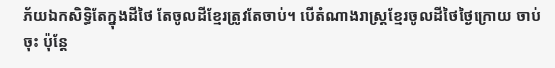ភ័យឯកសិទ្ធិតែក្នុងដីថៃ តែចូលដីខ្មែរត្រូវតែចាប់។ បើតំណាងរាស្ដ្រខ្មែរចូលដីថៃថ្ងៃក្រោយ ចាប់ចុះ ប៉ុន្ដែ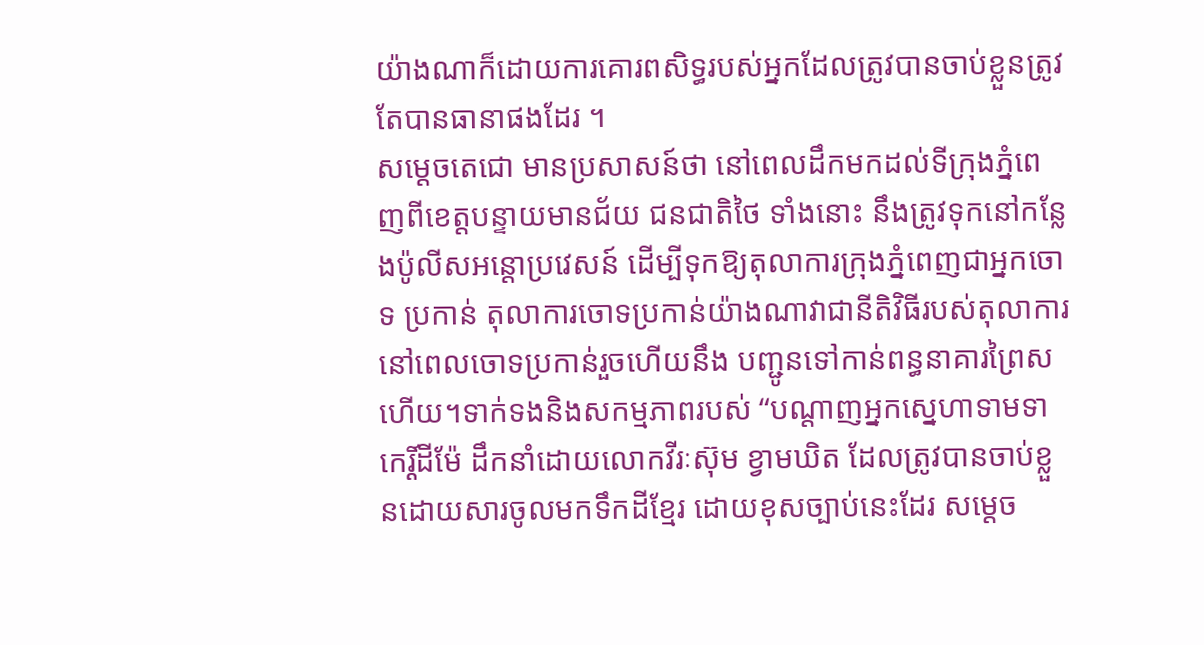យ៉ាងណាក៏ដោយការគោរពសិទ្ធរបស់អ្នកដែលត្រូវបានចាប់ខ្លួនត្រូវតែបានធានាផងដែរ ។
សម្ដេចតេជោ មានប្រសាសន៍ថា នៅពេលដឹកមកដល់ទីក្រុងភ្នំពេញពីខេត្ដបន្ទាយមានជ័យ ជនជាតិថៃ ទាំងនោះ នឹងត្រូវទុកនៅកន្លែងប៉ូលីសអន្ដោប្រវេសន៍ ដើម្បីទុកឱ្យតុលាការក្រុងភ្នំពេញជាអ្នកចោទ ប្រកាន់ តុលាការចោទប្រកាន់យ៉ាងណាវាជានីតិវិធីរបស់តុលាការ នៅពេលចោទប្រកាន់រួចហើយនឹង បញ្ជូនទៅកាន់ពន្ធនាគារព្រៃសហើយ។ទាក់ទងនិងសកម្មភាពរបស់ “បណ្ដាញអ្នកស្នេហាទាមទា កេរ្ដិ៍ដីម៉ែ ដឹកនាំដោយលោកវីរៈស៊ុម ខ្វាមឃិត ដែលត្រូវបានចាប់ខ្លួនដោយសារចូលមកទឹកដីខ្មែរ ដោយខុសច្បាប់នេះដែរ សម្ដេច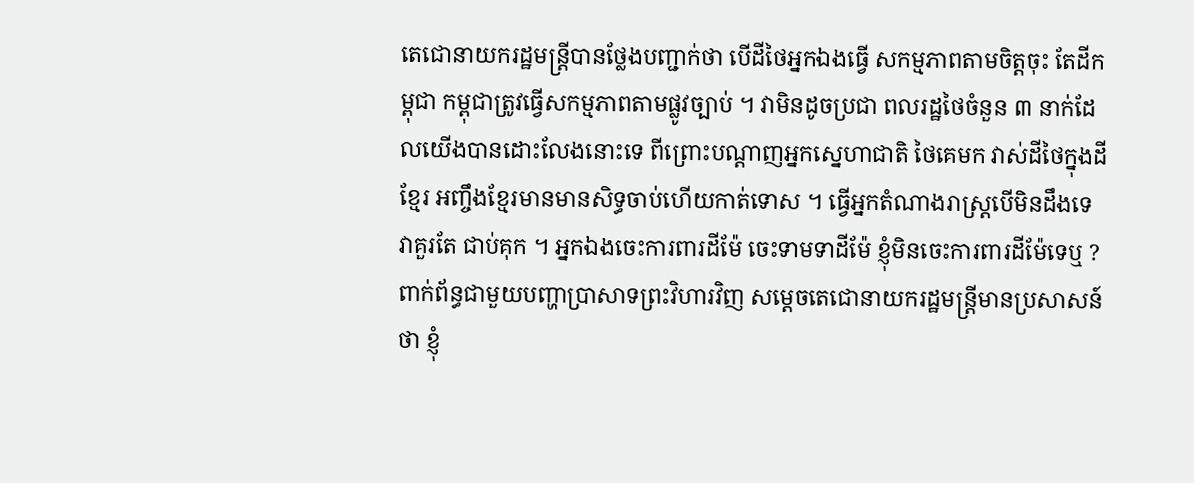តេជោនាយករដ្ឋមន្រ្តីបានថ្លែងបញ្ជាក់ថា បើដីថៃអ្នកឯងធ្វើ សកម្មភាពតាមចិត្ដចុះ តែដីកម្ពុជា កម្ពុជាត្រូវធ្វើសកម្មភាពតាមផ្លូវច្បាប់ ។ វាមិនដូចប្រជា ពលរដ្ឋថៃចំនួន ៣ នាក់ដែលយើងបានដោះលែងនោះទេ ពីព្រោះបណ្ដាញអ្នកស្នេហាជាតិ ថៃគេមក វាស់ដីថៃក្នុងដីខ្មែរ អញ្ចឹងខ្មែរមានមានសិទ្ធចាប់ហើយកាត់ទោស ។ ធ្វើអ្នកតំណាងរាស្ដ្របើមិនដឹងទេ វាគួរតែ ជាប់គុក ។ អ្នកឯងចេះការពារដីម៉ែ ចេះទាមទាដីម៉ែ ខ្ញុំមិនចេះការពារដីម៉ែទេឬ ?
ពាក់ព័ន្ធជាមួយបញ្ហាប្រាសាទព្រះវិហារវិញ សម្ដេចតេជោនាយករដ្ឋមន្ដ្រីមានប្រសាសន៍ថា ខ្ញុំ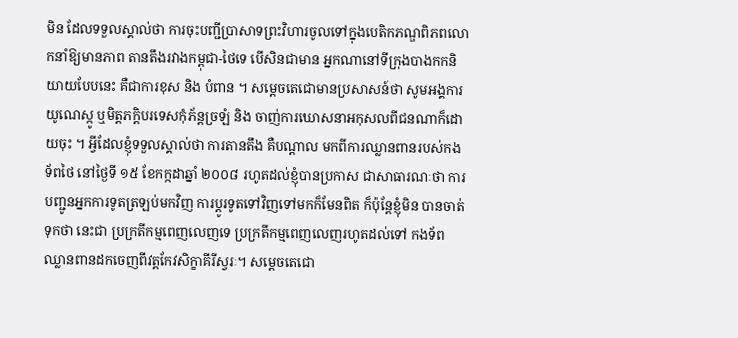មិន ដែលទទួលស្គាល់ថា ការចុះបញ្ជីប្រាសាទព្រះវិហារចូលទៅក្នុងបេតិកភណ្ឌពិភពលោកនាំឱ្យមានភាព តានតឹងរវាងកម្ពុជា-ថៃទេ បើសិនជាមាន អ្នកណានៅទីក្រុងបាងកកនិយាយបែបនេះ គឺជាការខុស និង បំពាន ។ សម្ដេចតេជោមានប្រសាសន៍ថា សូមអង្គការយូណេស្កូ ឬមិត្ដភក្ដិបរទេសកុំភ័ន្ដច្រឡំ និង ចាញ់ការឃោសនាអកុសលពីជនណាក៏ដោយចុះ ។ អ្វីដែលខ្ញុំទទួលស្គាល់ថា ការតានតឹង គឺបណ្ដាល មកពីការឈ្លានពានរបស់កងទ័ពថៃ នៅថ្ងៃទី ១៥ ខែកក្កដាឆ្នាំ ២០០៨ រហូតដល់ខ្ញុំបានប្រកាស ជាសាធារណៈថា ការបញ្ជូនអ្នកការទូតត្រឡប់មកវិញ ការប្ដូរទូតទៅវិញទៅមកក៏មែនពិត ក៏ប៉ុន្ដែខ្ញុំមិន បានចាត់ទុកថា នេះជា ប្រក្រតីកម្មពេញលេញទេ ប្រក្រតីកម្មពេញលេញរហូតដល់ទៅ កងទ័ព ឈ្លានពានដកចេញពីវត្ដកែវសិក្ខាគីរីស្វរៈ។ សម្ដេចតេជោ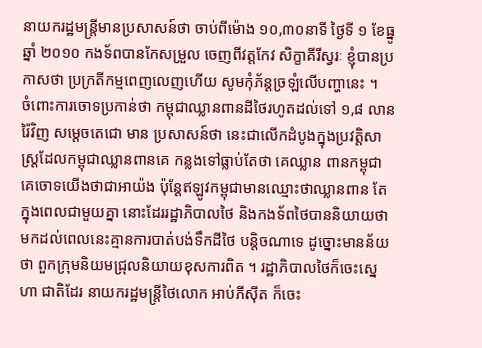នាយករដ្ឋមន្រ្តីមានប្រសាសន៍ថា ចាប់ពីម៉ោង ១០,៣០នាទី ថ្ងៃទី ១ ខែធ្នូឆ្នាំ ២០១០ កងទ័ពបានកែសម្រួល ចេញពីវត្ដកែវ សិក្ខាគីរីស្វរៈ ខ្ញុំបានប្រកាសថា ប្រក្រតីកម្មពេញលេញហើយ សូមកុំភ័ន្ដច្រឡំលើបញ្ហានេះ ។
ចំពោះការចោទប្រកាន់ថា កម្ពុជាឈ្លានពានដីថៃរហូតដល់ទៅ ១,៨ លានរ៉ៃវិញ សម្ដេចតេជោ មាន ប្រសាសន៍ថា នេះជាលើកដំបូងក្នុងប្រវត្ដិសាស្ដ្រដែលកម្ពុជាឈ្លានពានគេ កន្លងទៅធ្លាប់តែថា គេឈ្លាន ពានកម្ពុជា គេចោទយើងថាជាអាយ៉ង ប៉ុន្ដែឥឡូវកម្ពុជាមានឈ្មោះថាឈ្លានពាន តែក្នុងពេលជាមួយគ្នា នោះដែររដ្ឋាភិបាលថៃ និងកងទ័ពថៃបាននិយាយថា មកដល់ពេលនេះគ្មានការបាត់បង់ទឹកដីថៃ បន្ដិចណាទេ ដូច្នោះមានន័យថា ពួកក្រុមនិយមជ្រុលនិយាយខុសការពិត ។ រដ្ឋាភិបាលថៃក៏ចេះស្នេហា ជាតិដែរ នាយករដ្ឋមន្ដ្រីថៃលោក អាប់ភីស៊ីត ក៏ចេះ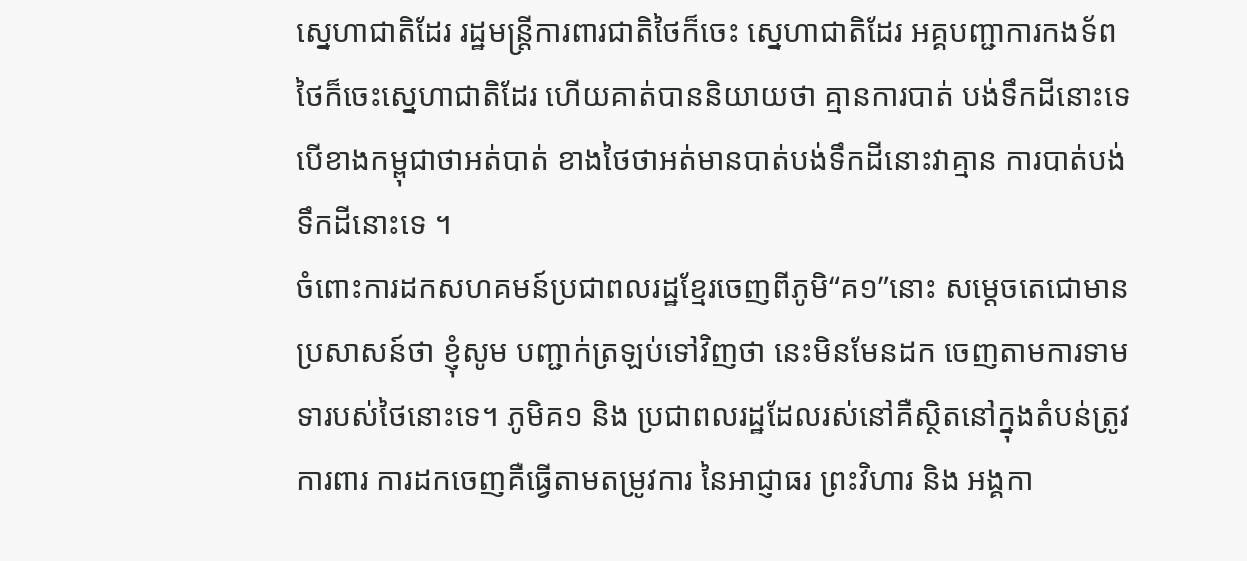ស្នេហាជាតិដែរ រដ្ឋមន្ដ្រីការពារជាតិថៃក៏ចេះ ស្នេហាជាតិដែរ អគ្គបញ្ជាការកងទ័ពថៃក៏ចេះស្នេហាជាតិដែរ ហើយគាត់បាននិយាយថា គ្មានការបាត់ បង់ទឹកដីនោះទេ បើខាងកម្ពុជាថាអត់បាត់ ខាងថៃថាអត់មានបាត់បង់ទឹកដីនោះវាគ្មាន ការបាត់បង់ ទឹកដីនោះទេ ។
ចំពោះការដកសហគមន៍ប្រជាពលរដ្ឋខ្មែរចេញពីភូមិ“គ១”នោះ សម្ដេចតេជោមានប្រសាសន៍ថា ខ្ញុំសូម បញ្ជាក់ត្រឡប់ទៅវិញថា នេះមិនមែនដក ចេញតាមការទាមទារបស់ថៃនោះទេ។ ភូមិគ១ និង ប្រជាពលរដ្ឋដែលរស់នៅគឺស្ថិតនៅក្នុងតំបន់ត្រូវការពារ ការដកចេញគឺធ្វើតាមតម្រូវការ នៃអាជ្ញាធរ ព្រះវិហារ និង អង្គកា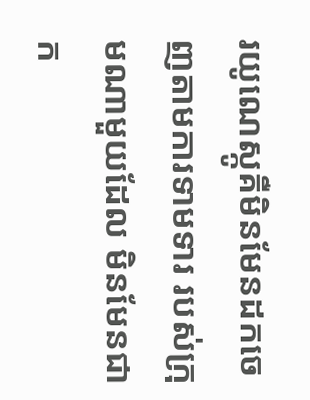រយូណេស្កូគឺមិនមែនដកចេញតាមការទាមទារ របស់ក្រុមណាមួយដែល មិនមែនជាក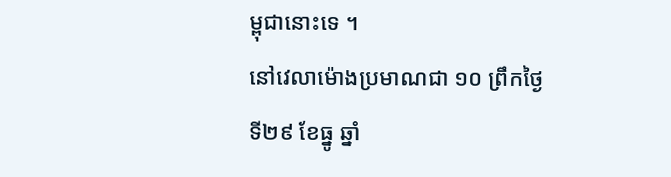ម្ពុជានោះទេ ។
នៅវេលាម៉ោងប្រមាណជា ១០ ព្រឹកថ្ងៃទី២៩ ខែធ្នូ ឆ្នាំ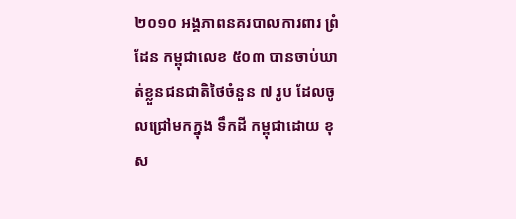២០១០ អង្គភាពនគរបាលការពារ ព្រំដែន កម្ពុជាលេខ ៥០៣ បានចាប់ឃាត់ខ្លួនជនជាតិថៃចំនួន ៧ រូប ដែលចូលជ្រៅមកក្នុង ទឹកដី កម្ពុជាដោយ ខុស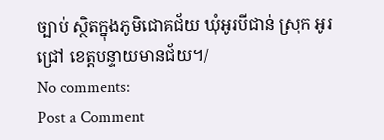ច្បាប់ ស្ថិតក្នុងភូមិជោគជ័យ ឃុំអូរបីជាន់ ស្រុក អូរជ្រៅ ខេត្តបន្ទាយមានជ័យ។/
No comments:
Post a Comment